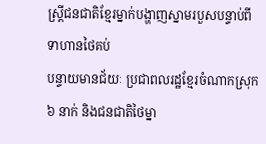ស្ដ្រីជនជាតិខ្មែរម្នាក់បង្ហាញស្នាមរបួសបន្ទាប់ពីទាហានថៃគប់
បន្ទាយមានជ័យៈ ប្រជាពលរដ្ឋខែ្មរចំណាកស្រុក ៦ នាក់ និងជនជាតិថៃម្នា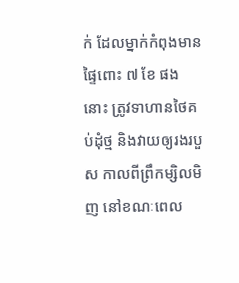ក់ ដែលម្នាក់កំពុងមានផ្ទៃពោះ ៧ ខែ ផងនោះ ត្រូវទាហានថៃគប់ដុំថ្ម និងវាយឲ្យរងរបួស កាលពីព្រឹកម្សិលមិញ នៅខណៈពេល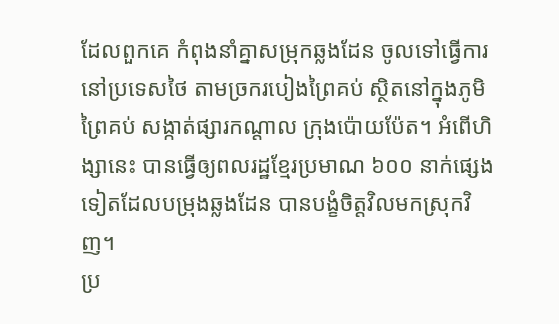ដែលពួកគេ កំពុងនាំគ្នាសម្រុកឆ្លងដែន ចូលទៅធ្វើការនៅប្រទេសថៃ តាមច្រករបៀងព្រៃគប់ ស្ថិតនៅក្នុងភូមិព្រៃគប់ សង្កាត់ផ្សារកណ្តាល ក្រុងប៉ោយប៉ែត។ អំពើហិង្សានេះ បានធ្វើឲ្យពលរដ្ឋខ្មែរប្រមាណ ៦០០ នាក់ផ្សេងទៀតដែលបម្រុងឆ្លងដែន បានបង្ខំចិត្តវិលមកស្រុកវិញ។
ប្រ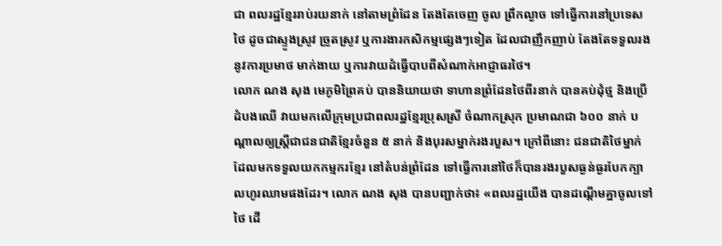ជា ពលរដ្ឋខ្មែររាប់រយនាក់ នៅតាមព្រំដែន តែងតែចេញ ចូល ព្រឹកល្ងាច ទៅធ្វើការនៅប្រទេសថៃ ដូចជាស្ទូងស្រូវ ច្រូតស្រូវ ឬការងារកសិកម្មផ្សេងៗទៀត ដែលជាញឹកញាប់ តែងតែទទួលរងនូវការប្រមាថ មាក់ងាយ ឬការវាយដំធ្វើបាបពីសំណាក់អាជ្ញាធរថៃ។
លោក ណង សុង មេភូមិព្រៃគប់ បាននិយាយថា ទាហានព្រំដែនថៃពីរនាក់ បានគប់ដុំថ្ម និងប្រើដំបងឈើ វាយមកលើក្រុមប្រជាពលរដ្ឋខ្មែរប្រុសស្រី ចំណាកស្រុក ប្រមាណជា ៦០០ នាក់ បណ្តាលឲ្យស្រ្តីជាជនជាតិខ្មែរចំនួន ៥ នាក់ និងបុរសម្នាក់រងរបួស។ ក្រៅពីនោះ ជនជាតិថៃម្នាក់ ដែលមកទទួលយកកម្មករខ្មែរ នៅតំបន់ព្រំដែន ទៅធ្វើការនៅថៃក៏បានរងរបួសធ្ងន់ធ្ងរបែកក្បាលហូរឈាមផងដែរ។ លោក ណង សុង បានបញ្ជាក់ថា៖ «ពលរដ្ឋយើង បានដណ្តើមគ្នាចូលទៅថៃ ដើ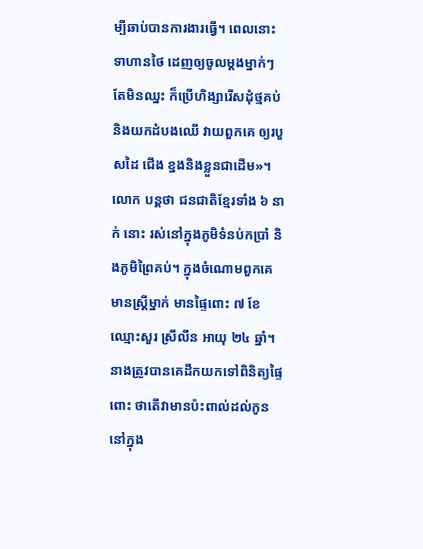ម្បីឆាប់បានការងារធ្វើ។ ពេលនោះទាហានថៃ ដេញឲ្យចូលម្តងម្នាក់ៗ តែមិនឈ្នះ ក៏ប្រើហិង្សារើសដុំថ្មគប់ និងយកដំបងឈើ វាយពួកគេ ឲ្យរបួសដៃ ជើង ខ្នងនិងខ្លួនជាដើម»។
លោក បន្តថា ជនជាតិខ្មែរទាំង ៦ នាក់ នោះ រស់នៅក្នុងភូមិទំនប់កប្រាំ និងភូមិព្រៃគប់។ ក្នុងចំណោមពួកគេ មានស្រ្តីម្នាក់ មានផ្ទៃពោះ ៧ ខែ ឈ្មោះសួរ ស្រីលីន អាយុ ២៤ ឆ្នាំ។ នាងត្រូវបានគេដឹកយកទៅពិនិត្យផ្ទៃពោះ ថាតើវាមានប៉ះពាល់ដល់កូននៅក្នុង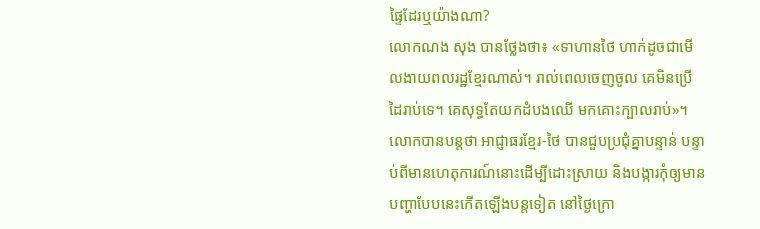ផ្ទៃដែរឬយ៉ាងណា?
លោកណង សុង បានថ្លែងថា៖ «ទាហានថៃ ហាក់ដូចជាមើលងាយពលរដ្ឋខ្មែរណាស់។ រាល់ពេលចេញចូល គេមិនប្រើដៃរាប់ទេ។ គេសុទ្ធតែយកដំបងឈើ មកគោះក្បាលរាប់»។ លោកបានបន្តថា អាជ្ញាធរខ្មែរ-ថៃ បានជួបប្រជុំគ្នាបន្ទាន់ បន្ទាប់ពីមានហេតុការណ៍នោះដើម្បីដោះស្រាយ និងបង្ការកុំឲ្យមានបញ្ហាបែបនេះកើតឡើងបន្តទៀត នៅថ្ងៃក្រោ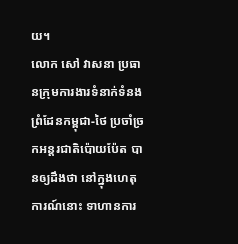យ។
លោក សៅ វាសនា ប្រធានក្រុមការងារទំនាក់ទំនងព្រំដែនកម្ពុជា-ថៃ ប្រចាំច្រកអន្តរជាតិប៉ោយប៉ែត បានឲ្យដឹងថា នៅក្នុងហេតុការណ៍នោះ ទាហានការ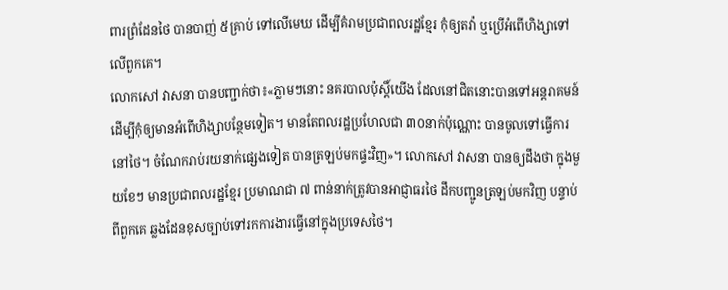ពារព្រំដែនថៃ បានបាញ់ ៥គ្រាប់ ទៅលើមេឃ ដើម្បីគំរាមប្រជាពលរដ្ឋខ្មែរ កុំឲ្យតវ៉ា ឬប្រើអំពើហិង្សាទៅលើពួកគេ។
លោកសៅ វាសនា បានបញ្ជាក់ថា៖«ភ្លាមៗនោះ នគរបាលប៉ុស្តិ៍យើង ដែលនៅជិតនោះបានទៅអន្តរាគមន៍ ដើម្បីកុំឲ្យមានអំពើហិង្សាបន្ថែមទៀត។ មានតែពលរដ្ឋប្រហែលជា ៣០នាក់ប៉ុណ្ណោះ បានចូលទៅធ្វើការនៅថៃ។ ចំណែករាប់រយនាក់ផ្សេងទៀត បានត្រឡប់មកផ្ទះវិញ»។ លោកសៅ វាសនា បានឲ្យដឹងថា ក្នុងមួយខែៗ មានប្រជាពលរដ្ឋខ្មែរ ប្រមាណជា ៧ ពាន់នាក់ត្រូវបានអាជ្ញាធរថៃ ដឹកបញ្ជូនត្រឡប់មកវិញ បន្ទាប់ពីពួកគេ ឆ្លងដែនខុសច្បាប់ទៅរកការងារធ្វើនៅក្នុងប្រទេសថៃ។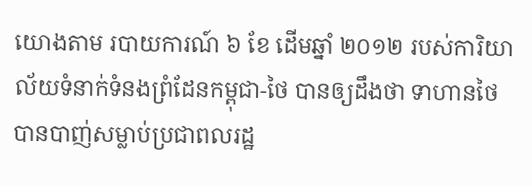យោងតាម របាយការណ៍ ៦ ខែ ដើមឆ្នាំ ២០១២ របស់ការិយាល័យទំនាក់ទំនងព្រំដែនកម្ពុជា-ថៃ បានឲ្យដឹងថា ទាហានថៃ បានបាញ់សម្លាប់ប្រជាពលរដ្ឋ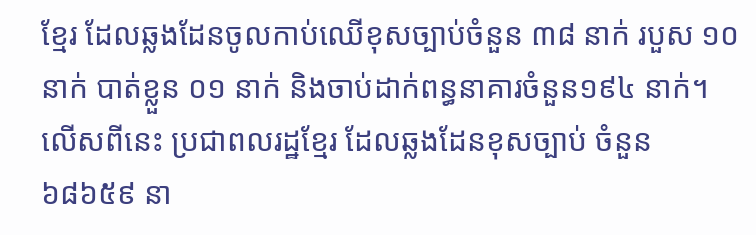ខ្មែរ ដែលឆ្លងដែនចូលកាប់ឈើខុសច្បាប់ចំនួន ៣៨ នាក់ របួស ១០ នាក់ បាត់ខ្លួន ០១ នាក់ និងចាប់ដាក់ពន្ធនាគារចំនួន១៩៤ នាក់។ លើសពីនេះ ប្រជាពលរដ្ឋខ្មែរ ដែលឆ្លងដែនខុសច្បាប់ ចំនួន៦៨៦៥៩ នា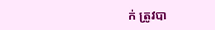ក់ ត្រូវបា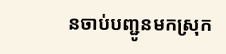នចាប់បញ្ជូនមកស្រុក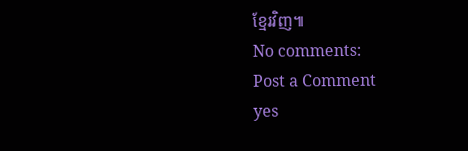ខ្មែរវិញ៕
No comments:
Post a Comment
yes